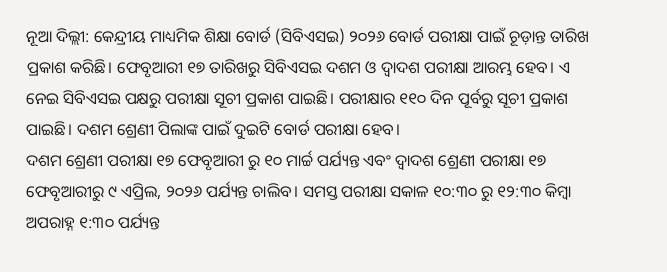ନୂଆ ଦିଲ୍ଲୀ: କେନ୍ଦ୍ରୀୟ ମାଧ୍ୟମିକ ଶିକ୍ଷା ବୋର୍ଡ (ସିବିଏସଇ) ୨୦୨୬ ବୋର୍ଡ ପରୀକ୍ଷା ପାଇଁ ଚୂଡ଼ାନ୍ତ ତାରିଖ ପ୍ରକାଶ କରିଛି। ଫେବୃଆରୀ ୧୭ ତାରିଖରୁ ସିବିଏସଇ ଦଶମ ଓ ଦ୍ଵାଦଶ ପରୀକ୍ଷା ଆରମ୍ଭ ହେବ। ଏ ନେଇ ସିବିଏସଇ ପକ୍ଷରୁ ପରୀକ୍ଷା ସୂଚୀ ପ୍ରକାଶ ପାଇଛି। ପରୀକ୍ଷାର ୧୧୦ ଦିନ ପୂର୍ବରୁ ସୂଚୀ ପ୍ରକାଶ ପାଇଛି। ଦଶମ ଶ୍ରେଣୀ ପିଲାଙ୍କ ପାଇଁ ଦୁଇଟି ବୋର୍ଡ ପରୀକ୍ଷା ହେବ।
ଦଶମ ଶ୍ରେଣୀ ପରୀକ୍ଷା ୧୭ ଫେବୃଆରୀ ରୁ ୧୦ ମାର୍ଚ୍ଚ ପର୍ଯ୍ୟନ୍ତ ଏବଂ ଦ୍ୱାଦଶ ଶ୍ରେଣୀ ପରୀକ୍ଷା ୧୭ ଫେବୃଆରୀରୁ ୯ ଏପ୍ରିଲ, ୨୦୨୬ ପର୍ଯ୍ୟନ୍ତ ଚାଲିବ। ସମସ୍ତ ପରୀକ୍ଷା ସକାଳ ୧୦:୩୦ ରୁ ୧୨:୩୦ କିମ୍ବା ଅପରାହ୍ନ ୧:୩୦ ପର୍ଯ୍ୟନ୍ତ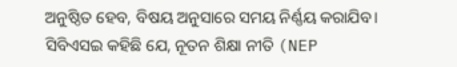ଅନୁଷ୍ଠିତ ହେବ, ବିଷୟ ଅନୁସାରେ ସମୟ ନିର୍ଣ୍ଣୟ କରାଯିବ।
ସିବିଏସଇ କହିଛି ଯେ, ନୂତନ ଶିକ୍ଷା ନୀତି (NEP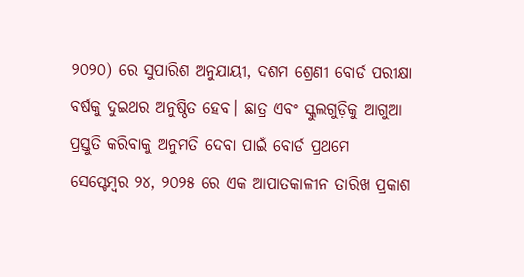୨୦୨୦) ରେ ସୁପାରିଶ ଅନୁଯାୟୀ, ଦଶମ ଶ୍ରେଣୀ ବୋର୍ଡ ପରୀକ୍ଷା ବର୍ଷକୁ ଦୁଇଥର ଅନୁଷ୍ଠିତ ହେବ। ଛାତ୍ର ଏବଂ ସ୍କୁଲଗୁଡ଼ିକୁ ଆଗୁଆ ପ୍ରସ୍ତୁତି କରିବାକୁ ଅନୁମତି ଦେବା ପାଇଁ ବୋର୍ଡ ପ୍ରଥମେ ସେପ୍ଟେମ୍ବର ୨୪, ୨୦୨୫ ରେ ଏକ ଆପାତକାଳୀନ ତାରିଖ ପ୍ରକାଶ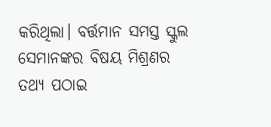କରିଥିଲା। ବର୍ତ୍ତମାନ ସମସ୍ତ ସ୍କୁଲ ସେମାନଙ୍କର ବିଷୟ ମିଶ୍ରଣର ତଥ୍ୟ ପଠାଇ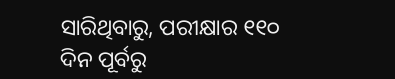ସାରିଥିବାରୁ, ପରୀକ୍ଷାର ୧୧୦ ଦିନ ପୂର୍ବରୁ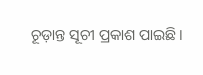ଚୂଡ଼ାନ୍ତ ସୂଚୀ ପ୍ରକାଶ ପାଇଛି।